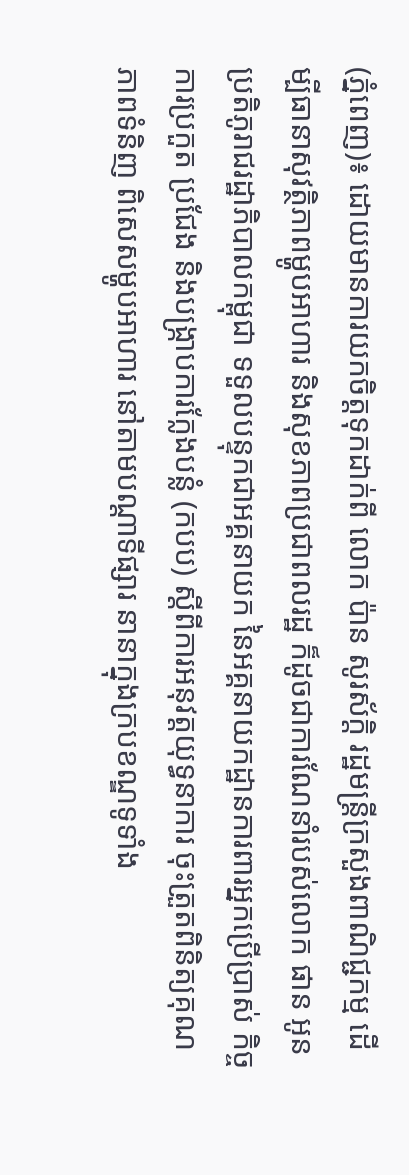(ភ្នំពេញ)៖ ដោយមានការយកចិត្តទុកដាក់ពី លោក ប៉ាន សូរស័ក្តិ រដ្ឋមន្រ្តីក្រសួងពាណិជ្ជកម្ម ដើម្បីធានាសុវត្ថិភាពម្ហូបអាហារ និងសុខភាពប្រជាពលរដ្ឋ ក៏ដូចជាការណែនាំរបស់លោក ផាន អូន ប្រតិភូរាជរដ្ឋាភិបាលកម្ពុជា ទទួលបន្ទុកជាអគ្គនាយក នៃអគ្គនាយកដ្ឋានការពារអ្នកប្រើប្រាស់ កិច្ចការប្រកួត ប្រជែង និងបង្ក្រាបការក្លែងបន្លំ (កបប) ស្តីពីការអនុវត្តយុទ្ធនាការ ចុះត្រួតពិនិត្យគុណភាពទំនិញ ពិសេសម្ហូបអាហារ នៅតាមបណ្តាទីផ្សារ នានាក្នុងក្របខណ្ឌទូទាំង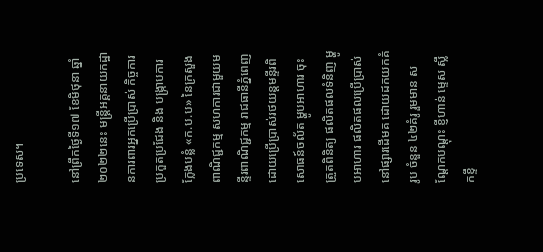ប្រទេស។

នៅព្រឹកថ្ងៃទី១៧ ខែមិថុនា ឆ្នាំ២០២២នេះ មន្ដ្រីអគ្គនាយកដ្ឋានការពារអ្នកប្រើប្រាស់ កិច្ចការប្រកួតប្រជែង និង បង្រ្កាបការក្លែងបន្លំ «ក.ប.ប» នៃក្រសួងពាណិជ្ជកម្ម សហការជាមួយមន្ទីរពាណិជ្ជកម្ម រាជធានីភ្នំពេញ ដោយប្រើប្រាស់រថយន្តមន្ទីរពិសោធន៍ចល័ត ម្ហូបអាហារ ចុះត្រួតពិនិត្យ ផលិតផលទំនិញ ម្ហូបអាហារ ផលិតផលប្រើប្រាស់ នៅផ្សារដើមគ ដោយដកយកគំរូប ចំនួន ៤២គំរូ រួមមាន សណ្តែកបណ្តុះ ខ្ញីហាន់ ម្ទេស ស្លឹកខ្ទឹ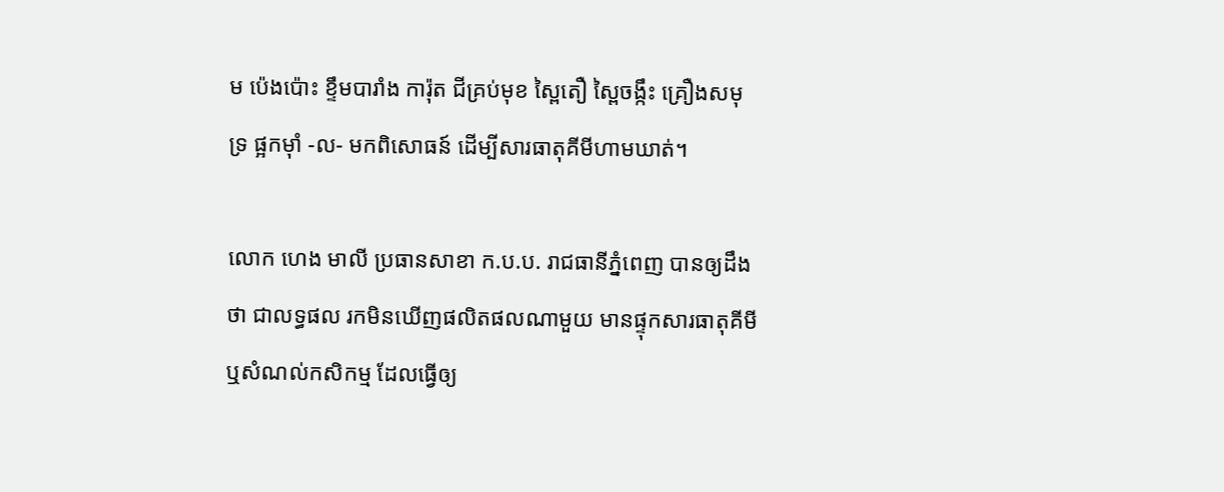ម ប៉េងប៉ោះ ខ្ទឹមបារាំង ការ៉ុត ជីគ្រប់មុខ ស្ពៃតឿ ស្ពៃចង្កឹះ គ្រឿងសមុទ្រ ផ្អកម៉ាំ -ល- មកពិសោធន៍ ដើម្បីសារធាតុគីមីហាមឃាត់។

លោក ហេង មាលី ប្រធានសាខា ក.ប.ប. រាជធានីភ្នំពេញ បានឲ្យដឹងថា ជាលទ្ធផល រកមិនឃើញផលិតផលណាមួយ មានផ្ទុកសារធាតុគីមី ឬសំណល់កសិកម្ម ដែលធ្វើឲ្យ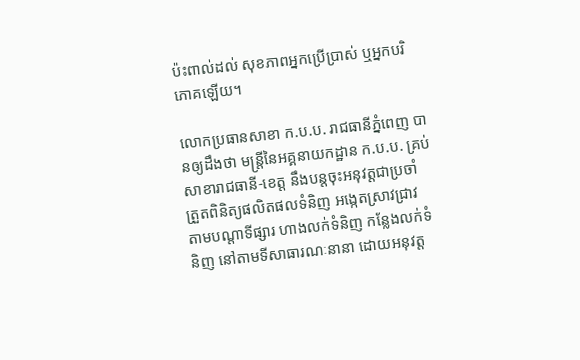ប៉ះពាល់ដល់ សុខភាពអ្នកប្រើប្រាស់ ឬអ្នកបរិភោគឡើយ។

លោកប្រធានសាខា ក.ប.ប. រាជធានីភ្នំពេញ បានឲ្យដឹងថា មន្ត្រីនៃអគ្គនាយកដ្ឋាន ក.ប.ប. គ្រប់សាខារាជធានី-ខេត្ត នឹងបន្តចុះអនុវត្តជាប្រចាំ ត្រួតពិនិត្យផលិតផលទំនិញ អង្កេតស្រាវជ្រាវ តាមបណ្តាទីផ្សារ ហាងលក់ទំនិញ កន្លែងលក់ទំនិញ នៅតាមទីសាធារណៈនានា ដោយអនុវត្ត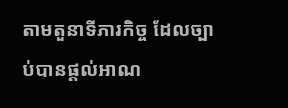តាមតួនាទីភារកិច្ច ដែលច្បាប់បានផ្តល់អាណ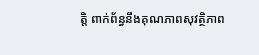ត្តិ ពាក់ព័ន្ធនឹងគុណភាពសុវត្ថិភាព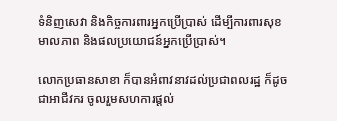ទំនិញសេវា និងកិច្ចការពារអ្នកប្រើប្រាស់ ដើម្បីការពារសុខមាលភាព និងផលប្រយោជន៍អ្នកប្រើប្រាស់។

លោកប្រធានសាខា ក៏បានអំពាវនាវដល់ប្រជាពលរដ្ឋ ក៏ដូចជាអាជីវករ ចូលរួមសហការផ្តល់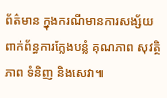ព័ត៌មាន ក្នុងករណីមានការសង្ស័យ ពាក់ព័ន្ធការក្លែងបន្លំ គុណភាព សុវត្ថិភាព ទំនិញ និងសេវា៕